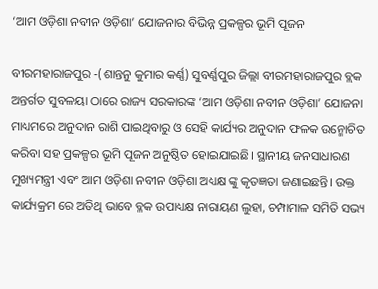‘ଆମ ଓଡ଼ିଶା ନବୀନ ଓଡ଼ିଶା’ ଯୋଜନାର ବିଭିନ୍ନ ପ୍ରକଳ୍ପର ଭୂମି ପୂଜନ

ବୀରମହାରାଜପୁର -(ଶାନ୍ତନୁ କୁମାର କର୍ଣ୍ଣ) ସୁବର୍ଣ୍ଣପୁର ଜିଲ୍ଲା ବୀରମହାରାଜପୁର ବ୍ଲକ ଅନ୍ତର୍ଗତ ସୁବଳୟା ଠାରେ ରାଜ୍ୟ ସରକାରଙ୍କ ‘ଆମ ଓଡ଼ିଶା ନବୀନ ଓଡ଼ିଶା’ ଯୋଜନା ମାଧ୍ୟମରେ ଅନୁଦାନ ରାଶି ପାଇଥିବାରୁ ଓ ସେହି କାର୍ଯ୍ୟର ଅନୁଦାନ ଫଳକ ଉନ୍ମୋଚିତ କରିବା ସହ ପ୍ରକଳ୍ପର ଭୂମି ପୂଜନ ଅନୁଷ୍ଠିତ ହୋଇଯାଇଛି। ସ୍ଥାନୀୟ ଜନସାଧାରଣ ମୁଖ୍ୟମନ୍ତ୍ରୀ ଏବଂ ଆମ ଓଡ଼ିଶା ନବୀନ ଓଡ଼ିଶା ଅଧ୍ୟକ୍ଷ ଙ୍କୁ କୃତଜ୍ଞତା ଜଣାଇଛନ୍ତି। ଉକ୍ତ କାର୍ଯ୍ୟକ୍ରମ ରେ ଅତିଥି ଭାବେ ବ୍ଳକ ଉପାଧ୍ୟକ୍ଷ ନାରାୟଣ ଲୁହା, ଚମ୍ପାମାଳ ସମିତି ସଭ୍ୟ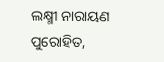ଲକ୍ଷ୍ମୀ ନାରାୟଣ ପୁରୋହିତ,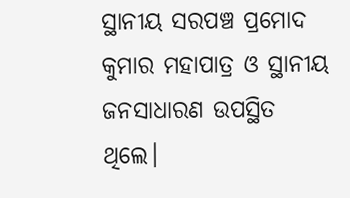ସ୍ଥାନୀୟ ସରପଞ୍ଚ ପ୍ରମୋଦ କୁମାର ମହାପାତ୍ର ଓ ସ୍ଥାନୀୟ ଜନସାଧାରଣ ଉପସ୍ଥିତ ଥିଲେ।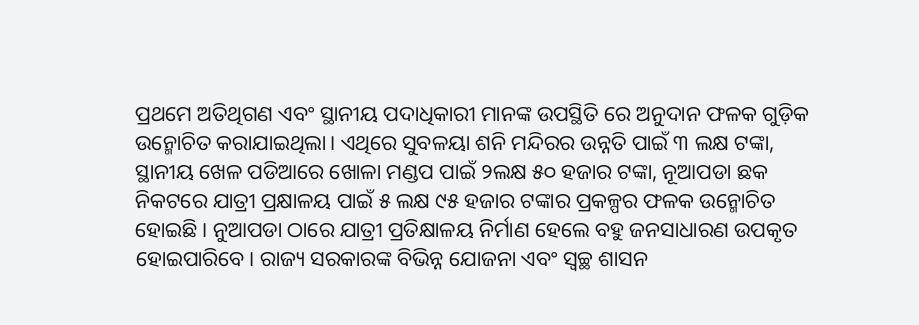ପ୍ରଥମେ ଅତିଥିଗଣ ଏବଂ ସ୍ଥାନୀୟ ପଦାଧିକାରୀ ମାନଙ୍କ ଉପସ୍ଥିତି ରେ ଅନୁଦାନ ଫଳକ ଗୁଡ଼ିକ ଉନ୍ମୋଚିତ କରାଯାଇଥିଲା। ଏଥିରେ ସୁବଳୟା ଶନି ମନ୍ଦିରର ଉନ୍ନତି ପାଇଁ ୩ ଲକ୍ଷ ଟଙ୍କା, ସ୍ଥାନୀୟ ଖେଳ ପଡିଆରେ ଖୋଳା ମଣ୍ଡପ ପାଇଁ ୨ଲକ୍ଷ ୫୦ ହଜାର ଟଙ୍କା, ନୂଆପଡା ଛକ ନିକଟରେ ଯାତ୍ରୀ ପ୍ରକ୍ଷାଳୟ ପାଇଁ ୫ ଲକ୍ଷ ୯୫ ହଜାର ଟଙ୍କାର ପ୍ରକଳ୍ପର ଫଳକ ଉନ୍ମୋଚିତ ହୋଇଛି । ନୁଆପଡା ଠାରେ ଯାତ୍ରୀ ପ୍ରତିକ୍ଷାଳୟ ନିର୍ମାଣ ହେଲେ ବହୁ ଜନସାଧାରଣ ଉପକୃତ ହୋଇପାରିବେ। ରାଜ୍ୟ ସରକାରଙ୍କ ବିଭିନ୍ନ ଯୋଜନା ଏବଂ ସ୍ୱଚ୍ଛ ଶାସନ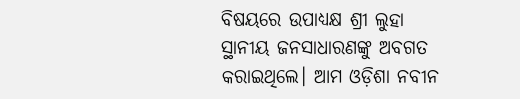ବିଷୟରେ ଉପାଧ୍ୟକ୍ଷ ଶ୍ରୀ ଲୁହା ସ୍ଥାନୀୟ ଜନସାଧାରଣଙ୍କୁ ଅବଗତ କରାଇଥିଲେ। ଆମ ଓଡ଼ିଶା ନବୀନ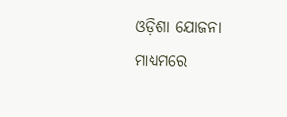ଓଡ଼ିଶା ଯୋଜନା ମାଧ୍ୟମରେ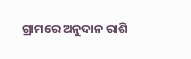ଗ୍ରାମରେ ଅନୁଦାନ ରାଶି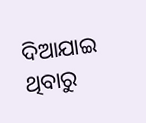ଦିଆଯାଇ ଥିବାରୁ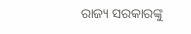ରାଜ୍ୟ ସରକାରଙ୍କୁ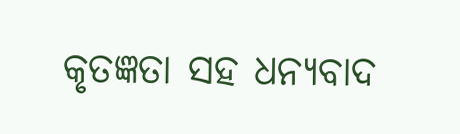କୃତଜ୍ଞତା ସହ ଧନ୍ୟବାଦ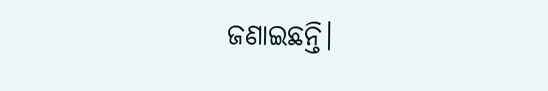ଜଣାଇଛନ୍ତି।